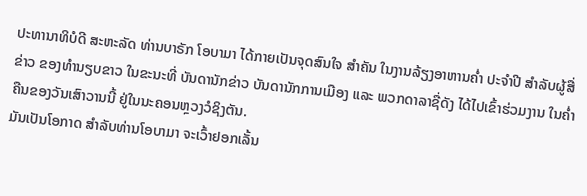ປະທານາທິບໍດີ ສະຫະລັດ ທ່ານບາຣັກ ໂອບາມາ ໄດ້ກາຍເປັນຈຸດສົນໃຈ ສຳຄັນ ໃນງານລ້ຽງອາຫານຄ່ຳ ປະຈຳປີ ສຳລັບຜູ້ສື່ຂ່າວ ຂອງທຳນຽບຂາວ ໃນຂະນະທີ່ ບັນດານັກຂ່າວ ບັນດານັກການເມືອງ ແລະ ພວກດາລາຊື່ດັງ ໄດ້ໄປເຂົ້າຮ່ວມງານ ໃນຄ່ຳຄືນຂອງວັນເສົາວານນີ້ ຢູ່ໃນນະຄອນຫຼວງວໍຊິງຕັນ.
ມັນເປັນໂອກາດ ສຳລັບທ່ານໂອບາມາ ຈະເວົ້າຢອກເລັ້ນ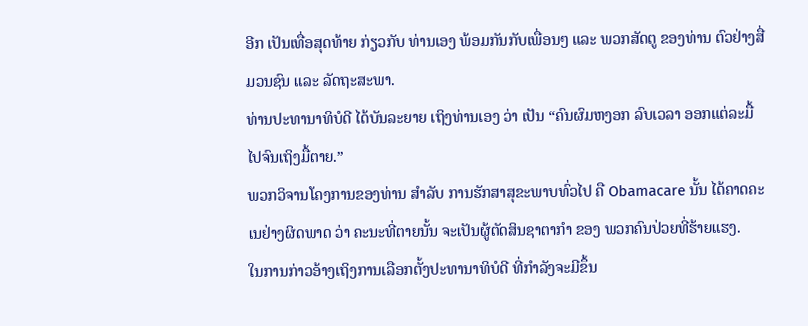ອີກ ເປັນເທື່ອສຸດທ້າຍ ກ່ຽວກັບ ທ່ານເອງ ພ້ອມກັນກັບເພື່ອນໆ ແລະ ພວກສັດຕູ ຂອງທ່ານ ຕົວຢ່າງສື່ມວນຊົນ ແລະ ລັດຖະສະພາ.
ທ່ານປະທານາທິບໍດີ ໄດ້ບັນລະຍາຍ ເຖິງທ່ານເອງ ວ່າ ເປັນ “ຄົນຜົມຫງອກ ລົບເວລາ ອອກແຕ່ລະມື້ ໄປຈົນເຖິງມື້ຕາຍ.”
ພວກວິຈານໂຄງການຂອງທ່ານ ສຳລັບ ການຮັກສາສຸຂະພາບທົ່ວໄປ ຄື Obamacare ນັ້ນ ໄດ້ຄາດຄະເນຢ່າງຜິດພາດ ວ່າ ຄະນະທີ່ຕາຍນັ້ນ ຈະເປັນຜູ້ຕັດສິນຊາຕາກຳ ຂອງ ພວກຄົນປ່ວຍທີ່ຮ້າຍແຮງ.
ໃນການກ່າວອ້າງເຖິງການເລືອກຕັ້ງປະທານາທິບໍດີ ທີ່ກຳລັງຈະມີຂຶ້ນ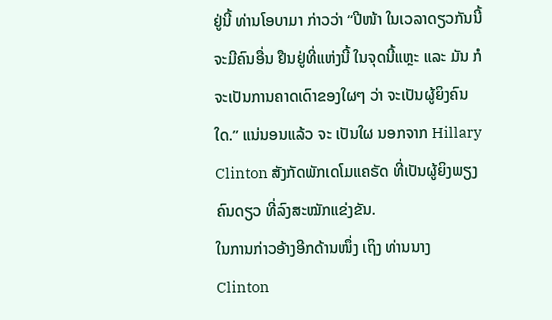ຢູ່ນີ້ ທ່ານໂອບາມາ ກ່າວວ່າ “ປີໜ້າ ໃນເວລາດຽວກັນນີ້ ຈະມີຄົນອື່ນ ຢືນຢູ່ທີ່ແຫ່ງນີ້ ໃນຈຸດນີ້ແຫຼະ ແລະ ມັນ ກໍຈະເປັນການຄາດເດົາຂອງໃຜໆ ວ່າ ຈະເປັນຜູ້ຍິງຄົນໃດ.” ແນ່ນອນແລ້ວ ຈະ ເປັນໃຜ ນອກຈາກ Hillary Clinton ສັງກັດພັກເດໂມແຄຣັດ ທີ່ເປັນຜູ້ຍິງພຽງຄົນດຽວ ທີ່ລົງສະໝັກແຂ່ງຂັນ.
ໃນການກ່າວອ້າງອີກດ້ານໜຶ່ງ ເຖິງ ທ່ານນາງ Clinton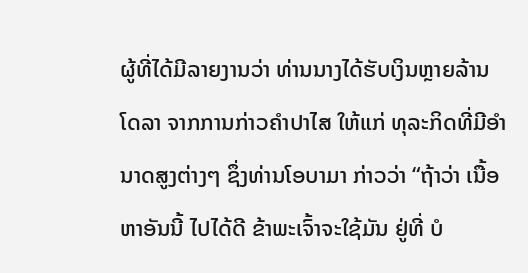ຜູ້ທີ່ໄດ້ມີລາຍງານວ່າ ທ່ານນາງໄດ້ຮັບເງິນຫຼາຍລ້ານໂດລາ ຈາກການກ່າວຄຳປາໄສ ໃຫ້ແກ່ ທຸລະກິດທີ່ມີອຳນາດສູງຕ່າງໆ ຊຶ່ງທ່ານໂອບາມາ ກ່າວວ່າ “ຖ້າວ່າ ເນື້ອຫາອັນນີ້ ໄປໄດ້ດີ ຂ້າພະເຈົ້າຈະໃຊ້ມັນ ຢູ່ທີ່ ບໍ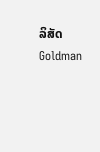ລິສັດ Goldman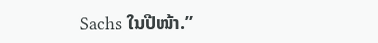Sachs ໃນປີໜ້າ.”